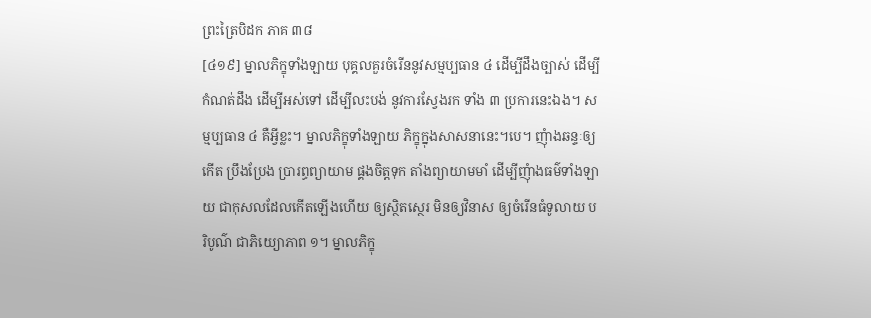ព្រះត្រៃបិដក ភាគ ៣៨
[៤១៩] ម្នាលភិក្ខុទាំងឡាយ បុគ្គលគួរចំរើននូវសម្មប្បធាន ៤ ដើម្បីដឹងច្បាស់ ដើម្បីកំណត់ដឹង ដើម្បីអស់ទៅ ដើម្បីលះបង់ នូវការស្វែងរក ទាំង ៣ ប្រការនេះឯង។ សម្មប្បធាន ៤ គឺអ្វីខ្លះ។ ម្នាលភិក្ខុទាំងឡាយ ភិក្ខុក្នុងសាសនានេះ។បេ។ ញុំាងឆន្ទៈឲ្យកើត ប្រឹងប្រែង ប្រារព្ធព្យាយាម ផ្គងចិត្តទុក តាំងព្យាយាមមាំ ដើម្បីញុំាងធម៌ទាំងឡាយ ជាកុសលដែលកើតឡើងហើយ ឲ្យស្ថិតស្ថេរ មិនឲ្យវិនាស ឲ្យចំរើនធំទូលាយ បរិបូណ៌ ជាភិយ្យោភាព ១។ ម្នាលភិក្ខុ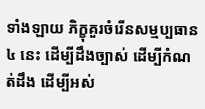ទាំងឡាយ ភិក្ខុគួរចំរើនសម្មប្បធាន ៤ នេះ ដើម្បីដឹងច្បាស់ ដើម្បីកំណត់ដឹង ដើម្បីអស់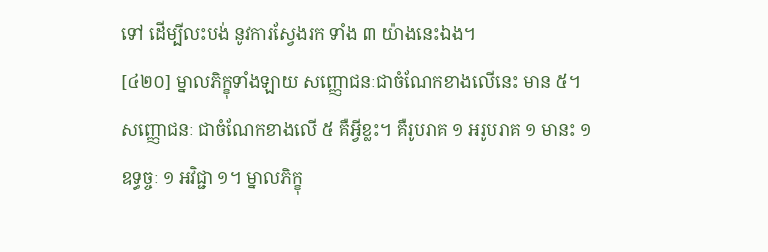ទៅ ដើម្បីលះបង់ នូវការស្វែងរក ទាំង ៣ យ៉ាងនេះឯង។
[៤២០] ម្នាលភិក្ខុទាំងឡាយ សញ្ញោជនៈជាចំណែកខាងលើនេះ មាន ៥។ សញ្ញោជនៈ ជាចំណែកខាងលើ ៥ គឺអ្វីខ្លះ។ គឺរូបរាគ ១ អរូបរាគ ១ មានះ ១ ឧទ្ធច្ចៈ ១ អវិជ្ជា ១។ ម្នាលភិក្ខុ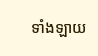ទាំងឡាយ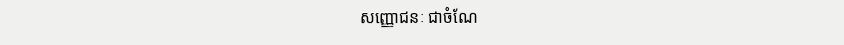សញ្ញោជនៈ ជាចំណែ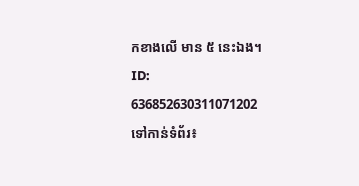កខាងលើ មាន ៥ នេះឯង។
ID: 636852630311071202
ទៅកាន់ទំព័រ៖